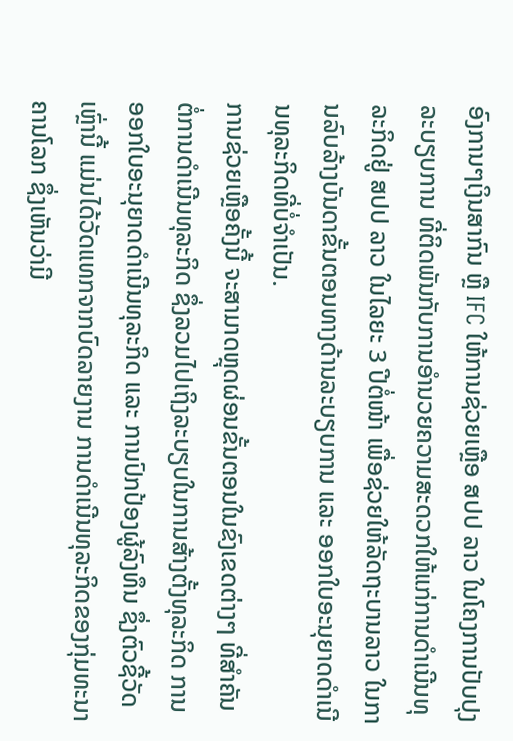ອົງການໆເງິນສາກົນ ຫຼື IFC ໃຫ້ການຊ່ວຍເຫຼືອ ສປປ ລາວ ໃນໂຄງການປັບປຸງລະບຽບການ ທີ່ຕິດພັນກັບການອຳນວຍຄວາມສະດວກໃຫ້ແກ່ການດຳເນີນທຸລະກິດຢູ່ ສປປ ລາວ ໃນໄລຍະ 3 ປີຕໍ່ໜ້າ ເພື່ອຊ່ວຍໃຫ້ລັດຖະບານລາວ ໃນການລົບລ້າງບັນດາຂັ້ນຕອນທາງດ້ານລະບຽບການ ແລະ ອອກໃບອະນຸຍາດດຳເນີນທຸລະກິດທີ່ບໍ່ຈຳເປັນ.
ການຊ່ວຍເຫຼືອຄັ້ງນີ້ ຈະສາມາດຫຼຸດຜ່ອນຂັ້ນຕອນໃນຂົງເຂດຕ່າງໆ ທີ່ສຳຄັນຕໍ່ການດຳເນີນທຸລະກິດ ຊຶ່ງລວມໄປເຖິງລະບຽບໃນການສ້າງຕັ້ງທຸລະກິດ ການອອກໃບອະນຸຍາດດຳເນີນທຸລະກິດ ແລະ ການປົກປ້ອງຜູ້ລົງທຶນ ຊຶ່ງຕົວຊີ້ວັດເຫຼົ່ານີ້ ແມ່ນໄດ້ວັດແທກຈາກບົດລາຍງານ ການດຳເນີນທຸລະກິດຂອງກຸ່ມທະນາຄານໂລກ ຊຶ່ງເຫັນວ່າມີ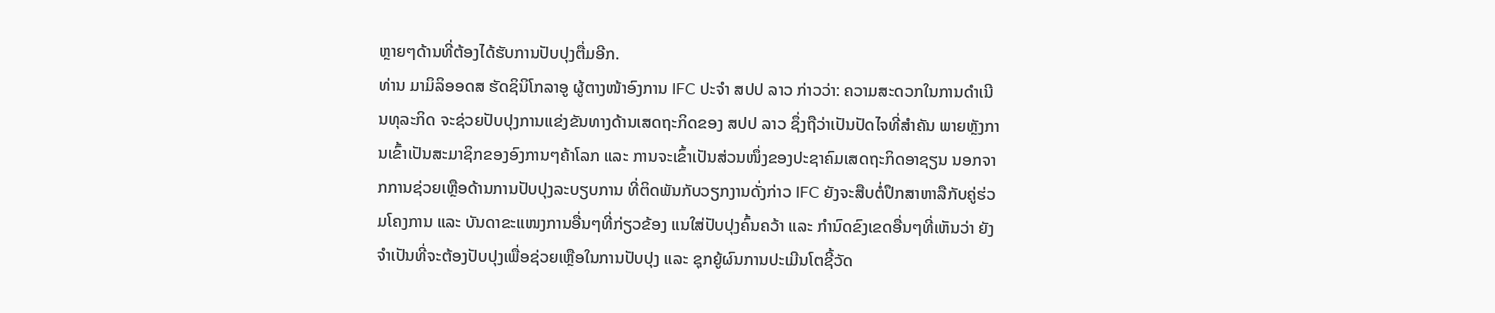ຫຼາຍໆດ້ານທີ່ຕ້ອງໄດ້ຮັບການປັບປຸງຕື່ມອີກ.
ທ່ານ ມາມິລິອອດສ ຮັດຊິນິໂກລາອູ ຜູ້ຕາງໜ້າອົງການ IFC ປະຈຳ ສປປ ລາວ ກ່າວວ່າ: ຄວາມສະດວກໃນການດຳເນີນທຸລະກິດ ຈະຊ່ວຍປັບປຸງການແຂ່ງຂັນທາງດ້ານເສດຖະກິດຂອງ ສປປ ລາວ ຊຶ່ງຖືວ່າເປັນປັດໄຈທີ່ສຳຄັນ ພາຍຫຼັງການເຂົ້າເປັນສະມາຊິກຂອງອົງການໆຄ້າໂລກ ແລະ ການຈະເຂົ້າເປັນສ່ວນໜຶ່ງຂອງປະຊາຄົມເສດຖະກິດອາຊຽນ ນອກຈາກການຊ່ວຍເຫຼືອດ້ານການປັບປຸງລະບຽບການ ທີ່ຕິດພັນກັບວຽກງານດັ່ງກ່າວ IFC ຍັງຈະສືບຕໍ່ປຶກສາຫາລືກັບຄູ່ຮ່ວມໂຄງການ ແລະ ບັນດາຂະແໜງການອື່ນໆທີ່ກ່ຽວຂ້ອງ ແນໃສ່ປັບປຸງຄົ້ນຄວ້າ ແລະ ກຳນົດຂົງເຂດອື່ນໆທີ່ເຫັນວ່າ ຍັງຈຳເປັນທີ່ຈະຕ້ອງປັບປຸງເພື່ອຊ່ວຍເຫຼືອໃນການປັບປຸງ ແລະ ຊຸກຍູ້ຜົນການປະເມີນໂຕຊີ້ວັດ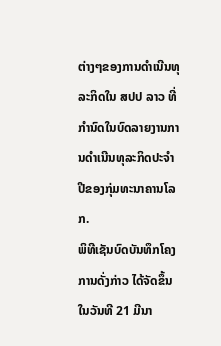ຕ່າງໆຂອງການດຳເນີນທຸລະກິດໃນ ສປປ ລາວ ທີ່ກຳນົດໃນບົດລາຍງານການດຳເນີນທຸລະກິດປະຈຳປີຂອງກຸ່ມທະນາຄານໂລກ.
ພິທີເຊັນບົດບັນທຶກໂຄງການດັ່ງກ່າວ ໄດ້ຈັດຂຶ້ນໃນວັນທີ 21 ມີນາ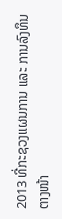2013 ທີ່ກະຊວງແຜນການ ແລະ ການລົງທຶນ ຕາງໜ້າ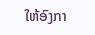ໃຫ້ອົງກາ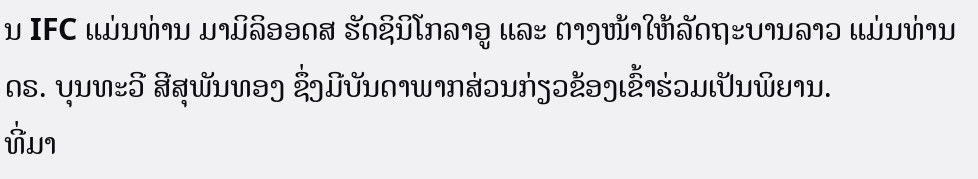ນ IFC ແມ່ນທ່ານ ມາມິລິອອດສ ຮັດຊິນິໂກລາອູ ແລະ ຕາງໜ້າໃຫ້ລັດຖະບານລາວ ແມ່ນທ່ານ ດຣ. ບຸນທະວີ ສີສຸພັນທອງ ຊຶ່ງມີບັນດາພາກສ່ວນກ່ຽວຂ້ອງເຂົ້າຮ່ວມເປັນພິຍານ.
ທີ່ມາ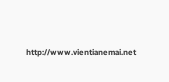http://www.vientianemai.net